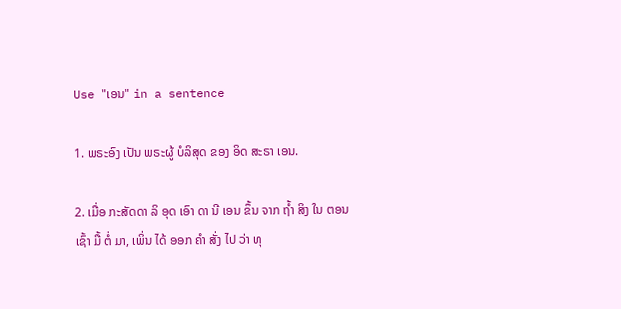Use "ເອນ" in a sentence

1. ພຣະອົງ ເປັນ ພຣະຜູ້ ບໍລິສຸດ ຂອງ ອິດ ສະຣາ ເອນ.

2. ເມື່ອ ກະສັດດາ ລິ ອຸດ ເອົາ ດາ ນີ ເອນ ຂຶ້ນ ຈາກ ຖ້ຳ ສິງ ໃນ ຕອນ ເຊົ້າ ມື້ ຕໍ່ ມາ, ເພິ່ນ ໄດ້ ອອກ ຄໍາ ສັ່ງ ໄປ ວ່າ ທຸ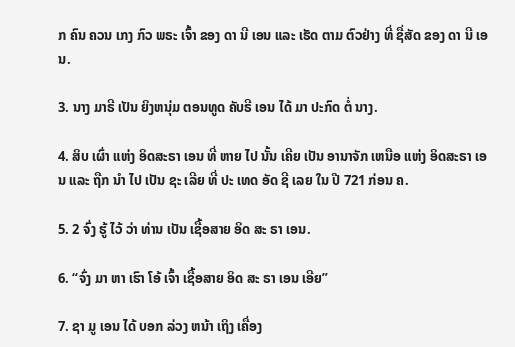ກ ຄົນ ຄວນ ເກງ ກົວ ພຣະ ເຈົ້າ ຂອງ ດາ ນີ ເອນ ແລະ ເຮັດ ຕາມ ຕົວຢ່າງ ທີ່ ຊື່ສັດ ຂອງ ດາ ນີ ເອນ.

3. ນາງ ມາຣີ ເປັນ ຍິງຫນຸ່ມ ຕອນທູດ ຄັບຣີ ເອນ ໄດ້ ມາ ປະກົດ ຕໍ່ ນາງ.

4. ສິບ ເຜົ່າ ແຫ່ງ ອິດສະຣາ ເອນ ທີ່ ຫາຍ ໄປ ນັ້ນ ເຄີຍ ເປັນ ອານາຈັກ ເຫນືອ ແຫ່ງ ອິດສະຣາ ເອນ ແລະ ຖືກ ນໍາ ໄປ ເປັນ ຊະ ເລີຍ ທີ່ ປະ ເທດ ອັດ ຊີ ເລຍ ໃນ ປີ 721 ກ່ອນ ຄ.

5. 2 ຈົ່ງ ຮູ້ ໄວ້ ວ່າ ທ່ານ ເປັນ ເຊື້ອສາຍ ອິດ ສະ ຣາ ເອນ.

6. “ຈົ່ງ ມາ ຫາ ເຮົາ ໂອ້ ເຈົ້າ ເຊື້ອສາຍ ອິດ ສະ ຣາ ເອນ ເອີຍ”

7. ຊາ ມູ ເອນ ໄດ້ ບອກ ລ່ວງ ຫນ້າ ເຖິງ ເຄື່ອງ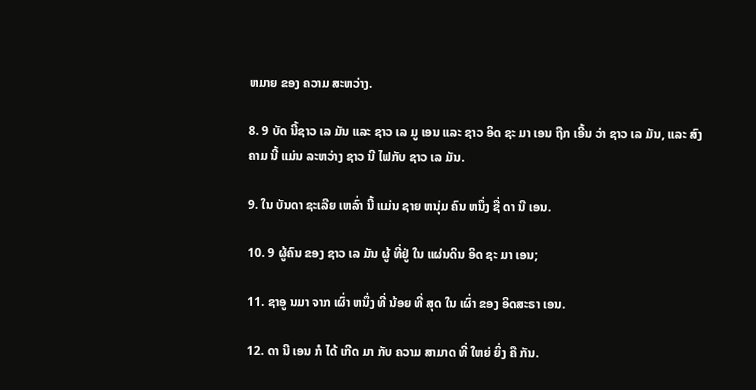ຫມາຍ ຂອງ ຄວາມ ສະຫວ່າງ.

8. 9 ບັດ ນີ້ຊາວ ເລ ມັນ ແລະ ຊາວ ເລ ມູ ເອນ ແລະ ຊາວ ອິດ ຊະ ມາ ເອນ ຖືກ ເອີ້ນ ວ່າ ຊາວ ເລ ມັນ, ແລະ ສົງຄາມ ນີ້ ແມ່ນ ລະຫວ່າງ ຊາວ ນີ ໄຟກັບ ຊາວ ເລ ມັນ.

9. ໃນ ບັນດາ ຊະເລີຍ ເຫລົ່າ ນີ້ ແມ່ນ ຊາຍ ຫນຸ່ມ ຄົນ ຫນຶ່ງ ຊື່ ດາ ນີ ເອນ.

10. 9 ຜູ້ຄົນ ຂອງ ຊາວ ເລ ມັນ ຜູ້ ທີ່ຢູ່ ໃນ ແຜ່ນດິນ ອິດ ຊະ ມາ ເອນ;

11. ຊາອູ ນມາ ຈາກ ເຜົ່າ ຫນຶ່ງ ທີ່ ນ້ອຍ ທີ່ ສຸດ ໃນ ເຜົ່າ ຂອງ ອິດສະຣາ ເອນ.

12. ດາ ນີ ເອນ ກໍ ໄດ້ ເກີດ ມາ ກັບ ຄວາມ ສາມາດ ທີ່ ໃຫຍ່ ຍິ່ງ ຄື ກັນ.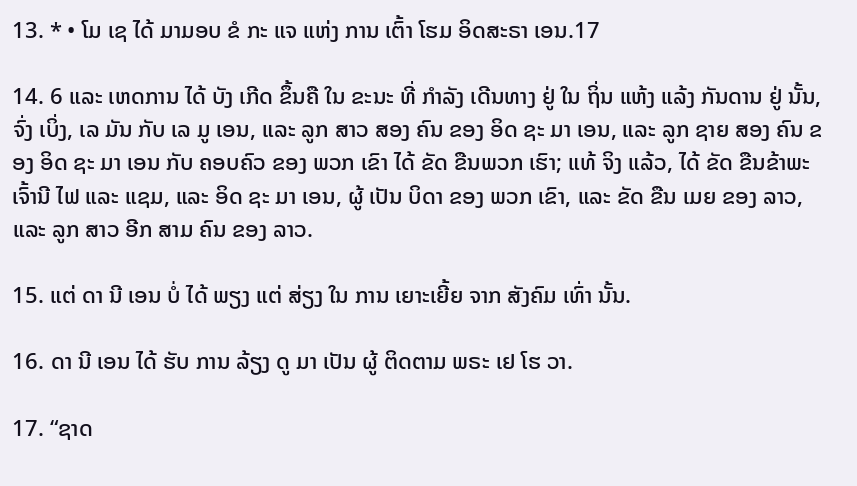13. * • ໂມ ເຊ ໄດ້ ມາມອບ ຂໍ ກະ ແຈ ແຫ່ງ ການ ເຕົ້າ ໂຮມ ອິດສະຣາ ເອນ.17

14. 6 ແລະ ເຫດການ ໄດ້ ບັງ ເກີດ ຂຶ້ນຄື ໃນ ຂະນະ ທີ່ ກໍາລັງ ເດີນທາງ ຢູ່ ໃນ ຖິ່ນ ແຫ້ງ ແລ້ງ ກັນດານ ຢູ່ ນັ້ນ, ຈົ່ງ ເບິ່ງ, ເລ ມັນ ກັບ ເລ ມູ ເອນ, ແລະ ລູກ ສາວ ສອງ ຄົນ ຂອງ ອິດ ຊະ ມາ ເອນ, ແລະ ລູກ ຊາຍ ສອງ ຄົນ ຂອງ ອິດ ຊະ ມາ ເອນ ກັບ ຄອບຄົວ ຂອງ ພວກ ເຂົາ ໄດ້ ຂັດ ຂືນພວກ ເຮົາ; ແທ້ ຈິງ ແລ້ວ, ໄດ້ ຂັດ ຂືນຂ້າພະ ເຈົ້ານີ ໄຟ ແລະ ແຊມ, ແລະ ອິດ ຊະ ມາ ເອນ, ຜູ້ ເປັນ ບິດາ ຂອງ ພວກ ເຂົາ, ແລະ ຂັດ ຂືນ ເມຍ ຂອງ ລາວ, ແລະ ລູກ ສາວ ອີກ ສາມ ຄົນ ຂອງ ລາວ.

15. ແຕ່ ດາ ນີ ເອນ ບໍ່ ໄດ້ ພຽງ ແຕ່ ສ່ຽງ ໃນ ການ ເຍາະເຍີ້ຍ ຈາກ ສັງຄົມ ເທົ່າ ນັ້ນ.

16. ດາ ນີ ເອນ ໄດ້ ຮັບ ການ ລ້ຽງ ດູ ມາ ເປັນ ຜູ້ ຕິດຕາມ ພຣະ ເຢ ໂຮ ວາ.

17. “ຊາດ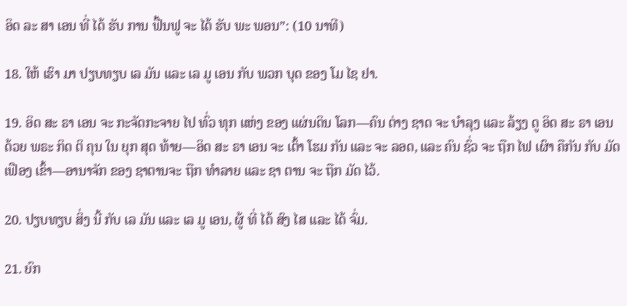ອິດ ລະ ສາ ເອນ ທີ່ ໄດ້ ຮັບ ການ ຟື້ນຟູ ຈະ ໄດ້ ຮັບ ພະ ພອນ”: (10 ນາທີ)

18. ໃຫ້ ເຮົາ ມາ ປຽບທຽບ ເລ ມັນ ແລະ ເລ ມູ ເອນ ກັບ ພວກ ບຸດ ຂອງ ໂມ ໄຊ ຢາ.

19. ອິດ ສະ ຣາ ເອນ ຈະ ກະຈັດກະຈາຍ ໄປ ທົ່ວ ທຸກ ແຫ່ງ ຂອງ ແຜ່ນດິນ ໂລກ—ຄົນ ຕ່າງ ຊາດ ຈະ ບໍາລຸງ ແລະ ລ້ຽງ ດູ ອິດ ສະ ຣາ ເອນ ດ້ວຍ ພຣະ ກິດ ຕິ ຄຸນ ໃນ ຍຸກ ສຸດ ທ້າຍ—ອິດ ສະ ຣາ ເອນ ຈະ ເຕົ້າ ໂຮມ ກັນ ແລະ ຈະ ລອດ, ແລະ ຄົນ ຊົ່ວ ຈະ ຖືກ ໄຟ ເຜົາ ຄືກັນ ກັບ ມັດ ເຟືອງ ເຂົ້າ—ອານາຈັກ ຂອງ ຊາຕານຈະ ຖືກ ທໍາລາຍ ແລະ ຊາ ຕານ ຈະ ຖືກ ມັດ ໄວ້.

20. ປຽບທຽບ ສິ່ງ ນີ້ ກັບ ເລ ມັນ ແລະ ເລ ມູ ເອນ, ຜູ້ ທີ່ ໄດ້ ສົງ ໄສ ແລະ ໄດ້ ຈົ່ມ.

21. ຍົກ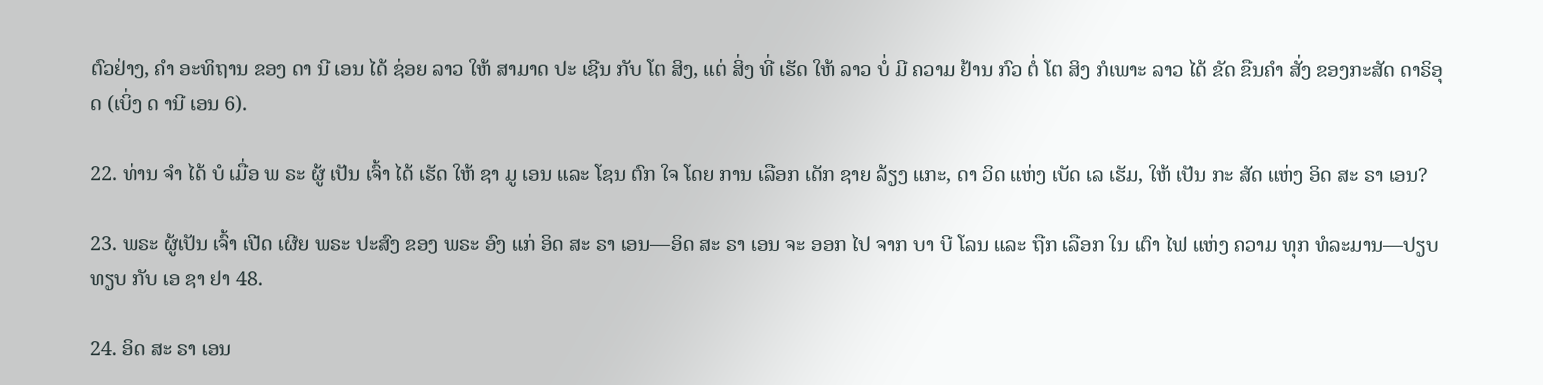ຕົວຢ່າງ, ຄໍາ ອະທິຖານ ຂອງ ດາ ນີ ເອນ ໄດ້ ຊ່ອຍ ລາວ ໃຫ້ ສາມາດ ປະ ເຊີນ ກັບ ໂຕ ສິງ, ແຕ່ ສິ່ງ ທີ່ ເຮັດ ໃຫ້ ລາວ ບໍ່ ມີ ຄວາມ ຢ້ານ ກົວ ຕໍ່ ໂຕ ສິງ ກໍເພາະ ລາວ ໄດ້ ຂັດ ຂືນຄໍາ ສັ່ງ ຂອງກະສັດ ດາຣິອຸດ (ເບິ່ງ ດ ານີ ເອນ 6).

22. ທ່ານ ຈໍາ ໄດ້ ບໍ ເມື່ອ ພ ຣະ ຜູ້ ເປັນ ເຈົ້າ ໄດ້ ເຮັດ ໃຫ້ ຊາ ມູ ເອນ ແລະ ໂຊນ ຕົກ ໃຈ ໂດຍ ການ ເລືອກ ເດັກ ຊາຍ ລ້ຽງ ແກະ, ດາ ວິດ ແຫ່ງ ເບັດ ເລ ເຮັມ, ໃຫ້ ເປັນ ກະ ສັດ ແຫ່ງ ອິດ ສະ ຣາ ເອນ?

23. ພຣະ ຜູ້ເປັນ ເຈົ້າ ເປີດ ເຜີຍ ພຣະ ປະສົງ ຂອງ ພຣະ ອົງ ແກ່ ອິດ ສະ ຣາ ເອນ—ອິດ ສະ ຣາ ເອນ ຈະ ອອກ ໄປ ຈາກ ບາ ບີ ໂລນ ແລະ ຖືກ ເລືອກ ໃນ ເຕົາ ໄຟ ແຫ່ງ ຄວາມ ທຸກ ທໍລະມານ—ປຽບທຽບ ກັບ ເອ ຊາ ຢາ 48.

24. ອິດ ສະ ຣາ ເອນ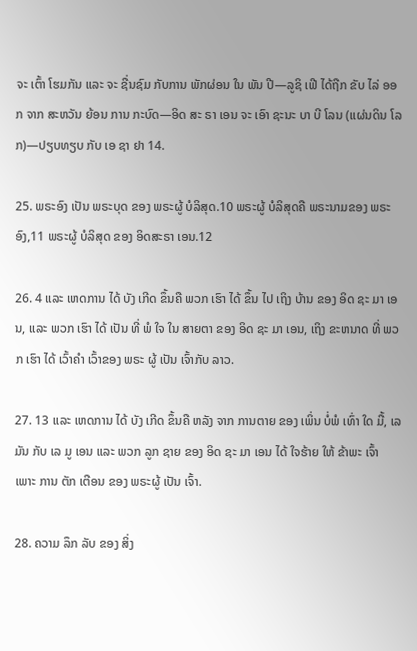ຈະ ເຕົ້າ ໂຮມກັນ ແລະ ຈະ ຊື່ນຊົມ ກັບການ ພັກຜ່ອນ ໃນ ພັນ ປີ—ລູຊິ ເຟີ ໄດ້ຖືກ ຂັບ ໄລ່ ອອກ ຈາກ ສະຫວັນ ຍ້ອນ ການ ກະບົດ—ອິດ ສະ ຣາ ເອນ ຈະ ເອົາ ຊະນະ ບາ ບີ ໂລນ (ແຜ່ນດິນ ໂລກ)—ປຽບທຽບ ກັບ ເອ ຊາ ຢາ 14.

25. ພຣະອົງ ເປັນ ພຣະບຸດ ຂອງ ພຣະຜູ້ ບໍລິສຸດ.10 ພຣະຜູ້ ບໍລິສຸດຄື ພຣະນາມຂອງ ພຣະອົງ,11 ພຣະຜູ້ ບໍລິສຸດ ຂອງ ອິດສະຣາ ເອນ.12

26. 4 ແລະ ເຫດການ ໄດ້ ບັງ ເກີດ ຂຶ້ນຄື ພວກ ເຮົາ ໄດ້ ຂຶ້ນ ໄປ ເຖິງ ບ້ານ ຂອງ ອິດ ຊະ ມາ ເອນ, ແລະ ພວກ ເຮົາ ໄດ້ ເປັນ ທີ່ ພໍ ໃຈ ໃນ ສາຍຕາ ຂອງ ອິດ ຊະ ມາ ເອນ, ເຖິງ ຂະຫນາດ ທີ່ ພວກ ເຮົາ ໄດ້ ເວົ້າຄໍາ ເວົ້າຂອງ ພຣະ ຜູ້ ເປັນ ເຈົ້າກັບ ລາວ.

27. 13 ແລະ ເຫດການ ໄດ້ ບັງ ເກີດ ຂຶ້ນຄື ຫລັງ ຈາກ ການຕາຍ ຂອງ ເພິ່ນ ບໍ່ພໍ ເທົ່າ ໃດ ມື້, ເລ ມັນ ກັບ ເລ ມູ ເອນ ແລະ ພວກ ລູກ ຊາຍ ຂອງ ອິດ ຊະ ມາ ເອນ ໄດ້ ໃຈຮ້າຍ ໃຫ້ ຂ້າພະ ເຈົ້າ ເພາະ ການ ຕັກ ເຕືອນ ຂອງ ພຣະຜູ້ ເປັນ ເຈົ້າ.

28. ຄວາມ ລຶກ ລັບ ຂອງ ສິ່ງ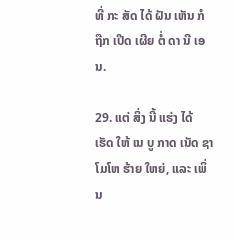ທີ່ ກະ ສັດ ໄດ້ ຝັນ ເຫັນ ກໍ ຖືກ ເປີດ ເຜີຍ ຕໍ່ ດາ ນີ ເອນ.

29. ແຕ່ ສິ່ງ ນີ້ ແຮ່ງ ໄດ້ ເຮັດ ໃຫ້ ເນ ບູ ກາດ ເນັດ ຊາ ໂມໂຫ ຮ້າຍ ໃຫຍ່, ແລະ ເພິ່ນ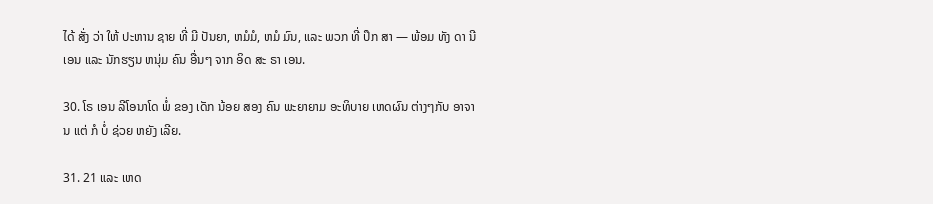ໄດ້ ສັ່ງ ວ່າ ໃຫ້ ປະຫານ ຊາຍ ທີ່ ມີ ປັນຍາ, ຫມໍມໍ, ຫມໍ ມົນ, ແລະ ພວກ ທີ່ ປຶກ ສາ — ພ້ອມ ທັງ ດາ ນີ ເອນ ແລະ ນັກຮຽນ ຫນຸ່ມ ຄົນ ອື່ນໆ ຈາກ ອິດ ສະ ຣາ ເອນ.

30. ໂຣ ເອນ ລີໂອນາໂດ ພໍ່ ຂອງ ເດັກ ນ້ອຍ ສອງ ຄົນ ພະຍາຍາມ ອະທິບາຍ ເຫດຜົນ ຕ່າງໆກັບ ອາຈານ ແຕ່ ກໍ ບໍ່ ຊ່ວຍ ຫຍັງ ເລີຍ.

31. 21 ແລະ ເຫດ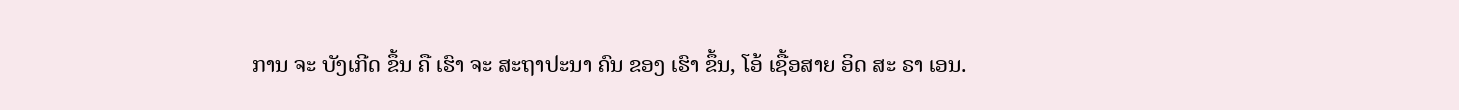ການ ຈະ ບັງເກີດ ຂຶ້ນ ຄື ເຮົາ ຈະ ສະຖາປະນາ ຄົນ ຂອງ ເຮົາ ຂຶ້ນ, ໂອ້ ເຊື້ອສາຍ ອິດ ສະ ຣາ ເອນ.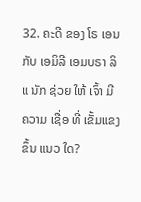32. ຄະດີ ຂອງ ໂຣ ເອນ ກັບ ເອມິລີ ເອມບຣາ ລິ ແ ນັກ ຊ່ວຍ ໃຫ້ ເຈົ້າ ມີ ຄວາມ ເຊື່ອ ທີ່ ເຂັ້ມແຂງ ຂຶ້ນ ແນວ ໃດ?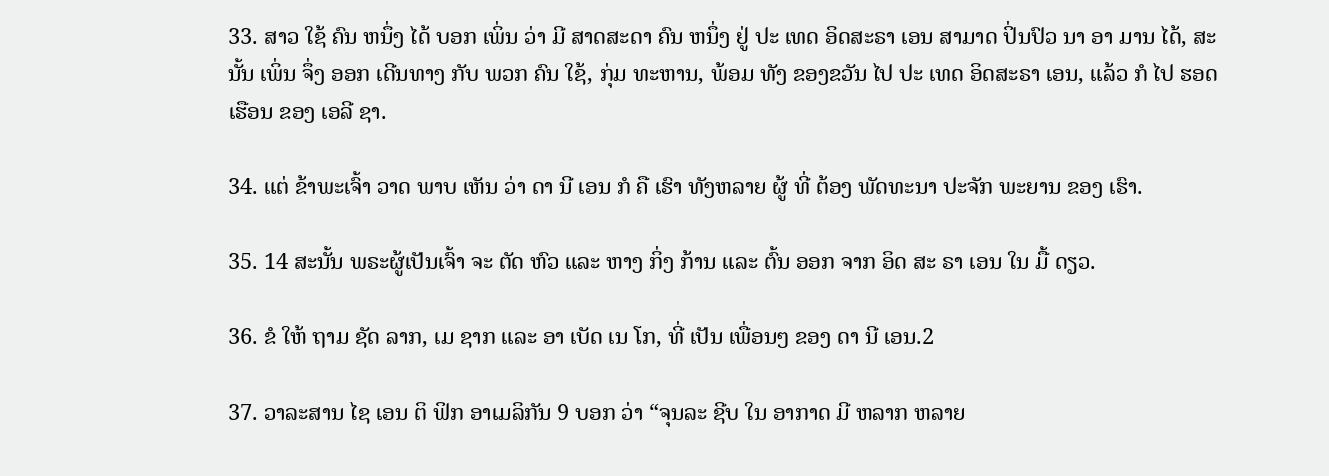33. ສາວ ໃຊ້ ຄົນ ຫນຶ່ງ ໄດ້ ບອກ ເພິ່ນ ວ່າ ມີ ສາດສະດາ ຄົນ ຫນຶ່ງ ຢູ່ ປະ ເທດ ອິດສະຣາ ເອນ ສາມາດ ປິ່ນປົວ ນາ ອາ ມານ ໄດ້, ສະນັ້ນ ເພິ່ນ ຈຶ່ງ ອອກ ເດີນທາງ ກັບ ພວກ ຄົນ ໃຊ້, ກຸ່ມ ທະຫານ, ພ້ອມ ທັງ ຂອງຂວັນ ໄປ ປະ ເທດ ອິດສະຣາ ເອນ, ແລ້ວ ກໍ ໄປ ຮອດ ເຮືອນ ຂອງ ເອລີ ຊາ.

34. ແຕ່ ຂ້າພະເຈົ້າ ວາດ ພາບ ເຫັນ ວ່າ ດາ ນີ ເອນ ກໍ ຄື ເຮົາ ທັງຫລາຍ ຜູ້ ທີ່ ຕ້ອງ ພັດທະນາ ປະຈັກ ພະຍານ ຂອງ ເຮົາ.

35. 14 ສະນັ້ນ ພຣະຜູ້ເປັນເຈົ້າ ຈະ ຕັດ ຫົວ ແລະ ຫາງ ກິ່ງ ກ້ານ ແລະ ຕົ້ນ ອອກ ຈາກ ອິດ ສະ ຣາ ເອນ ໃນ ມື້ ດຽວ.

36. ຂໍ ໃຫ້ ຖາມ ຊັດ ລາກ, ເມ ຊາກ ແລະ ອາ ເບັດ ເນ ໂກ, ທີ່ ເປັນ ເພື່ອນໆ ຂອງ ດາ ນີ ເອນ.2

37. ວາລະສານ ໄຊ ເອນ ຕິ ຟິກ ອາເມລິກັນ 9 ບອກ ວ່າ “ຈຸນລະ ຊີບ ໃນ ອາກາດ ມີ ຫລາກ ຫລາຍ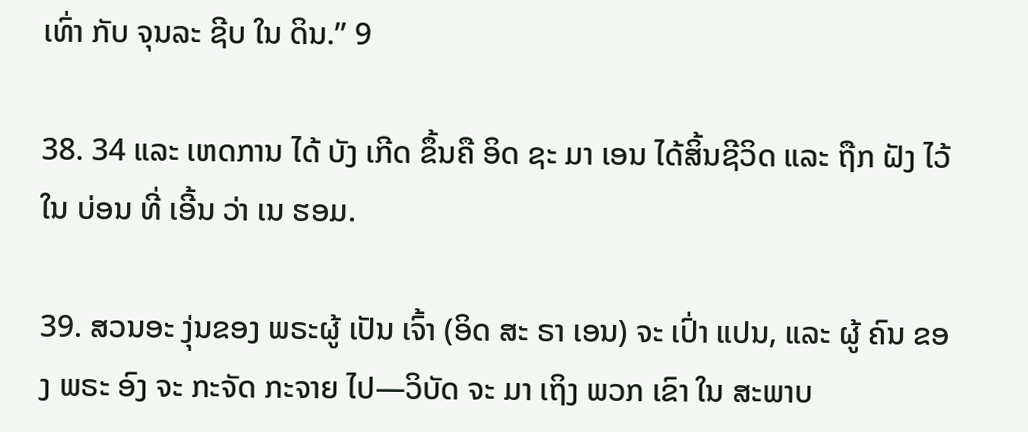ເທົ່າ ກັບ ຈຸນລະ ຊີບ ໃນ ດິນ.” 9

38. 34 ແລະ ເຫດການ ໄດ້ ບັງ ເກີດ ຂຶ້ນຄື ອິດ ຊະ ມາ ເອນ ໄດ້ສິ້ນຊີວິດ ແລະ ຖືກ ຝັງ ໄວ້ ໃນ ບ່ອນ ທີ່ ເອີ້ນ ວ່າ ເນ ຮອມ.

39. ສວນອະ ງຸ່ນຂອງ ພຣະຜູ້ ເປັນ ເຈົ້າ (ອິດ ສະ ຣາ ເອນ) ຈະ ເປົ່າ ແປນ, ແລະ ຜູ້ ຄົນ ຂອງ ພຣະ ອົງ ຈະ ກະຈັດ ກະຈາຍ ໄປ—ວິບັດ ຈະ ມາ ເຖິງ ພວກ ເຂົາ ໃນ ສະພາບ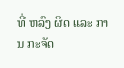ທີ່ ຫລົງ ຜິດ ແລະ ການ ກະຈັດ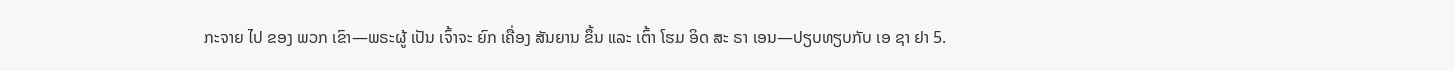ກະຈາຍ ໄປ ຂອງ ພວກ ເຂົາ—ພຣະຜູ້ ເປັນ ເຈົ້າຈະ ຍົກ ເຄື່ອງ ສັນຍານ ຂຶ້ນ ແລະ ເຕົ້າ ໂຮມ ອິດ ສະ ຣາ ເອນ—ປຽບທຽບກັບ ເອ ຊາ ຢາ 5.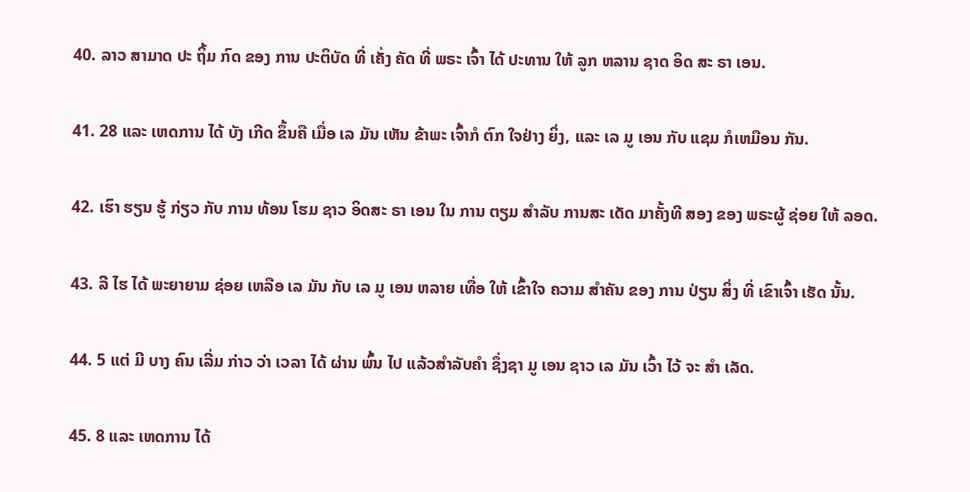40. ລາວ ສາມາດ ປະ ຖິ້ມ ກົດ ຂອງ ການ ປະຕິບັດ ທີ່ ເຄັ່ງ ຄັດ ທີ່ ພຣະ ເຈົ້າ ໄດ້ ປະທານ ໃຫ້ ລູກ ຫລານ ຊາດ ອິດ ສະ ຣາ ເອນ.

41. 28 ແລະ ເຫດການ ໄດ້ ບັງ ເກີດ ຂຶ້ນຄື ເມື່ອ ເລ ມັນ ເຫັນ ຂ້າພະ ເຈົ້າກໍ ຕົກ ໃຈຢ່າງ ຍິ່ງ, ແລະ ເລ ມູ ເອນ ກັບ ແຊມ ກໍເຫມືອນ ກັນ.

42. ເຮົາ ຮຽນ ຮູ້ ກ່ຽວ ກັບ ການ ທ້ອນ ໂຮມ ຊາວ ອິດສະ ຣາ ເອນ ໃນ ການ ຕຽມ ສໍາລັບ ການສະ ເດັດ ມາຄັ້ງທີ ສອງ ຂອງ ພຣະຜູ້ ຊ່ອຍ ໃຫ້ ລອດ.

43. ລີ ໄຮ ໄດ້ ພະຍາຍາມ ຊ່ອຍ ເຫລືອ ເລ ມັນ ກັບ ເລ ມູ ເອນ ຫລາຍ ເທື່ອ ໃຫ້ ເຂົ້າໃຈ ຄວາມ ສໍາຄັນ ຂອງ ການ ປ່ຽນ ສິ່ງ ທີ່ ເຂົາເຈົ້າ ເຮັດ ນັ້ນ.

44. 5 ແຕ່ ມີ ບາງ ຄົນ ເລີ່ມ ກ່າວ ວ່າ ເວລາ ໄດ້ ຜ່ານ ພົ້ນ ໄປ ແລ້ວສໍາລັບຄໍາ ຊຶ່ງຊາ ມູ ເອນ ຊາວ ເລ ມັນ ເວົ້າ ໄວ້ ຈະ ສໍາ ເລັດ.

45. 8 ແລະ ເຫດການ ໄດ້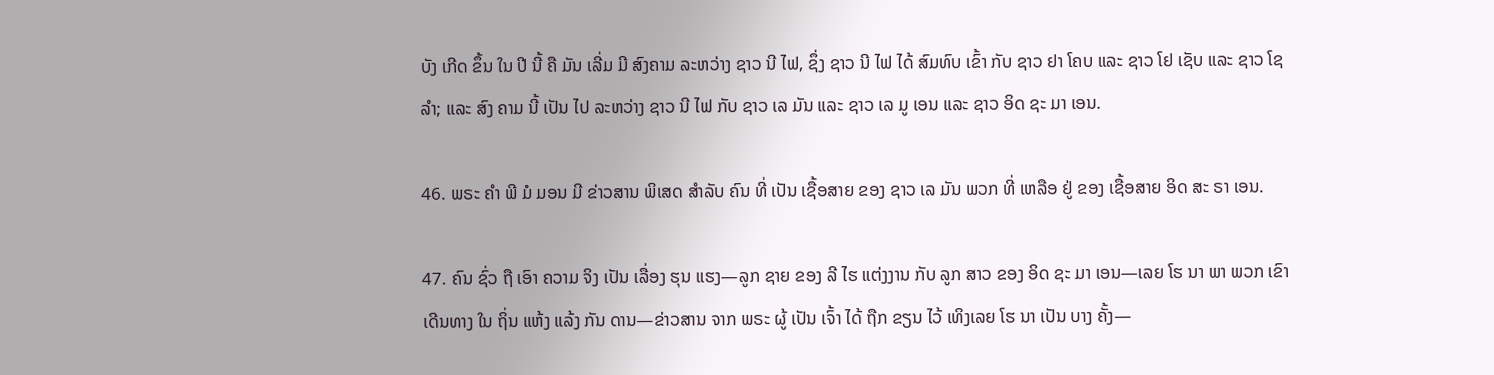ບັງ ເກີດ ຂຶ້ນ ໃນ ປີ ນີ້ ຄື ມັນ ເລີ່ມ ມີ ສົງຄາມ ລະຫວ່າງ ຊາວ ນີ ໄຟ, ຊຶ່ງ ຊາວ ນີ ໄຟ ໄດ້ ສົມທົບ ເຂົ້າ ກັບ ຊາວ ຢາ ໂຄບ ແລະ ຊາວ ໂຢ ເຊັບ ແລະ ຊາວ ໂຊ ລໍາ; ແລະ ສົງ ຄາມ ນີ້ ເປັນ ໄປ ລະຫວ່າງ ຊາວ ນີ ໄຟ ກັບ ຊາວ ເລ ມັນ ແລະ ຊາວ ເລ ມູ ເອນ ແລະ ຊາວ ອິດ ຊະ ມາ ເອນ.

46. ພຣະ ຄໍາ ພີ ມໍ ມອນ ມີ ຂ່າວສານ ພິເສດ ສໍາລັບ ຄົນ ທີ່ ເປັນ ເຊື້ອສາຍ ຂອງ ຊາວ ເລ ມັນ ພວກ ທີ່ ເຫລືອ ຢູ່ ຂອງ ເຊື້ອສາຍ ອິດ ສະ ຣາ ເອນ.

47. ຄົນ ຊົ່ວ ຖື ເອົາ ຄວາມ ຈິງ ເປັນ ເລື່ອງ ຮຸນ ແຮງ—ລູກ ຊາຍ ຂອງ ລີ ໄຮ ແຕ່ງງານ ກັບ ລູກ ສາວ ຂອງ ອິດ ຊະ ມາ ເອນ—ເລຍ ໂຮ ນາ ພາ ພວກ ເຂົາ ເດີນທາງ ໃນ ຖິ່ນ ແຫ້ງ ແລ້ງ ກັນ ດານ—ຂ່າວສານ ຈາກ ພຣະ ຜູ້ ເປັນ ເຈົ້າ ໄດ້ ຖືກ ຂຽນ ໄວ້ ເທິງເລຍ ໂຮ ນາ ເປັນ ບາງ ຄັ້ງ—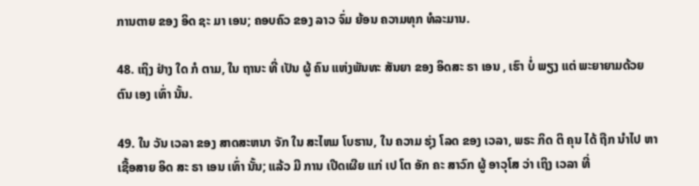ການຕາຍ ຂອງ ອິດ ຊະ ມາ ເອນ; ຄອບຄົວ ຂອງ ລາວ ຈົ່ມ ຍ້ອນ ຄວາມທຸກ ທໍລະມານ.

48. ເຖິງ ຢ່າງ ໃດ ກໍ ຕາມ, ໃນ ຖານະ ທີ່ ເປັນ ຜູ້ ຄົນ ແຫ່ງພັນທະ ສັນຍາ ຂອງ ອິດສະ ຣາ ເອນ , ເຮົາ ບໍ່ ພຽງ ແຕ່ ພະຍາຍາມດ້ວຍ ຕົນ ເອງ ເທົ່າ ນັ້ນ.

49. ໃນ ວັນ ເວລາ ຂອງ ສາດສະຫນາ ຈັກ ໃນ ສະໄຫມ ໂບຮານ, ໃນ ຄວາມ ຮຸ່ງ ໂລດ ຂອງ ເວລາ, ພຣະ ກິດ ຕິ ຄຸນ ໄດ້ ຖືກ ນໍາໄປ ຫາ ເຊື້ອສາຍ ອິດ ສະ ຣາ ເອນ ເທົ່າ ນັ້ນ; ແລ້ວ ມີ ການ ເປີດເຜີຍ ແກ່ ເປ ໂຕ ອັກ ຄະ ສາວົກ ຜູ້ ອາວຸໂສ ວ່າ ເຖິງ ເວລາ ທີ່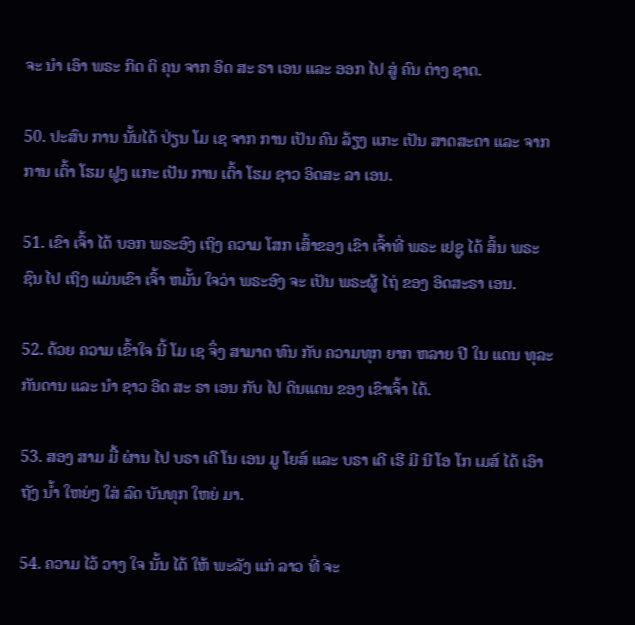ຈະ ນໍາ ເອົາ ພຣະ ກິດ ຕິ ຄຸນ ຈາກ ອິດ ສະ ຣາ ເອນ ແລະ ອອກ ໄປ ສູ່ ຄົນ ຕ່າງ ຊາດ.

50. ປະສົບ ການ ນັ້ນໄດ້ ປ່ຽນ ໂມ ເຊ ຈາກ ການ ເປັນ ຄົນ ລ້ຽງ ແກະ ເປັນ ສາດສະດາ ແລະ ຈາກ ການ ເຕົ້າ ໂຮມ ຝູງ ແກະ ເປັນ ການ ເຕົ້າ ໂຮມ ຊາວ ອິດສະ ລາ ເອນ.

51. ເຂົາ ເຈົ້າ ໄດ້ ບອກ ພຣະອົງ ເຖິງ ຄວາມ ໂສກ ເສົ້າຂອງ ເຂົາ ເຈົ້າທີ່ ພຣະ ເຢຊູ ໄດ້ ສິ້ນ ພຣະຊົນ ໄປ ເຖິງ ແມ່ນເຂົາ ເຈົ້າ ຫມັ້ນ ໃຈວ່າ ພຣະອົງ ຈະ ເປັນ ພຣະຜູ້ ໄຖ່ ຂອງ ອິດສະຣາ ເອນ.

52. ດ້ວຍ ຄວາມ ເຂົ້າໃຈ ນີ້ ໂມ ເຊ ຈຶ່ງ ສາມາດ ທົນ ກັບ ຄວາມທຸກ ຍາກ ຫລາຍ ປີ ໃນ ແດນ ທຸລະກັນດານ ແລະ ນໍາ ຊາວ ອິດ ສະ ຣາ ເອນ ກັບ ໄປ ດິນແດນ ຂອງ ເຂົາເຈົ້າ ໄດ້.

53. ສອງ ສາມ ມື້ ຜ່ານ ໄປ ບຣາ ເດີ ໂນ ເອນ ມູ ໂຍສ໌ ແລະ ບຣາ ເດີ ເຮີ ມີ ນີ ໂອ ໂກ ເມສ໌ ໄດ້ ເອົາ ຖັງ ນ້ຳ ໃຫຍ່ໆ ໃສ່ ລົດ ບັນທຸກ ໃຫຍ່ ມາ.

54. ຄວາມ ໄວ້ ວາງ ໃຈ ນັ້ນ ໄດ້ ໃຫ້ ພະລັງ ແກ່ ລາວ ທີ່ ຈະ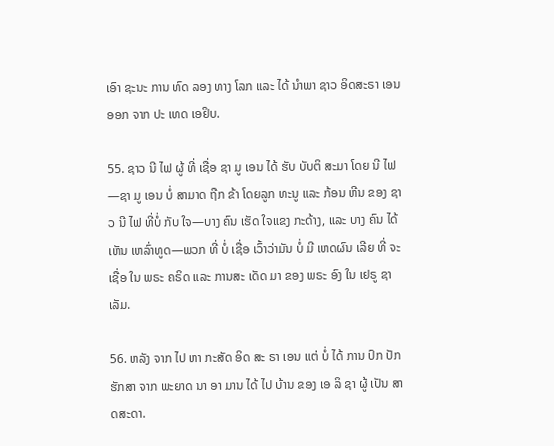ເອົາ ຊະນະ ການ ທົດ ລອງ ທາງ ໂລກ ແລະ ໄດ້ ນໍາພາ ຊາວ ອິດສະຣາ ເອນ ອອກ ຈາກ ປະ ເທດ ເອຢິບ.

55. ຊາວ ນີ ໄຟ ຜູ້ ທີ່ ເຊື່ອ ຊາ ມູ ເອນ ໄດ້ ຮັບ ບັບຕິ ສະມາ ໂດຍ ນີ ໄຟ—ຊາ ມູ ເອນ ບໍ່ ສາມາດ ຖືກ ຂ້າ ໂດຍລູກ ທະນູ ແລະ ກ້ອນ ຫີນ ຂອງ ຊາວ ນີ ໄຟ ທີ່ບໍ່ ກັບ ໃຈ—ບາງ ຄົນ ເຮັດ ໃຈແຂງ ກະດ້າງ, ແລະ ບາງ ຄົນ ໄດ້ ເຫັນ ເຫລົ່າທູດ—ພວກ ທີ່ ບໍ່ ເຊື່ອ ເວົ້າວ່າມັນ ບໍ່ ມີ ເຫດຜົນ ເລີຍ ທີ່ ຈະ ເຊື່ອ ໃນ ພຣະ ຄຣິດ ແລະ ການສະ ເດັດ ມາ ຂອງ ພຣະ ອົງ ໃນ ເຢຣູ ຊາເລັມ.

56. ຫລັງ ຈາກ ໄປ ຫາ ກະສັດ ອິດ ສະ ຣາ ເອນ ແຕ່ ບໍ່ ໄດ້ ການ ປົກ ປັກ ຮັກສາ ຈາກ ພະຍາດ ນາ ອາ ມານ ໄດ້ ໄປ ບ້ານ ຂອງ ເອ ລິ ຊາ ຜູ້ ເປັນ ສາດສະດາ.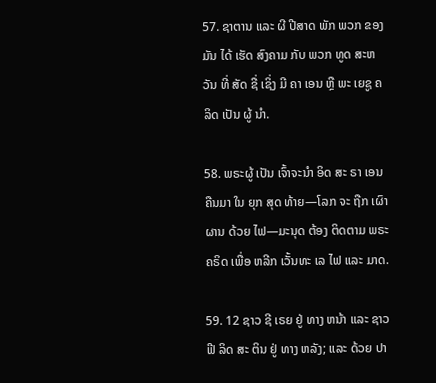57. ຊາຕານ ແລະ ຜີ ປີສາດ ພັກ ພວກ ຂອງ ມັນ ໄດ້ ເຮັດ ສົງຄາມ ກັບ ພວກ ທູດ ສະຫວັນ ທີ່ ສັດ ຊື່ ເຊິ່ງ ມີ ຄາ ເອນ ຫຼື ພະ ເຍຊູ ຄລິດ ເປັນ ຜູ້ ນໍາ.

58. ພຣະຜູ້ ເປັນ ເຈົ້າຈະນໍາ ອິດ ສະ ຣາ ເອນ ຄືນມາ ໃນ ຍຸກ ສຸດ ທ້າຍ—ໂລກ ຈະ ຖືກ ເຜົາ ຜານ ດ້ວຍ ໄຟ—ມະນຸດ ຕ້ອງ ຕິດຕາມ ພຣະ ຄຣິດ ເພື່ອ ຫລີກ ເວັ້ນທະ ເລ ໄຟ ແລະ ມາດ.

59. 12 ຊາວ ຊີ ເຣຍ ຢູ່ ທາງ ຫນ້າ ແລະ ຊາວ ຟີ ລິດ ສະ ຕິນ ຢູ່ ທາງ ຫລັງ; ແລະ ດ້ວຍ ປາ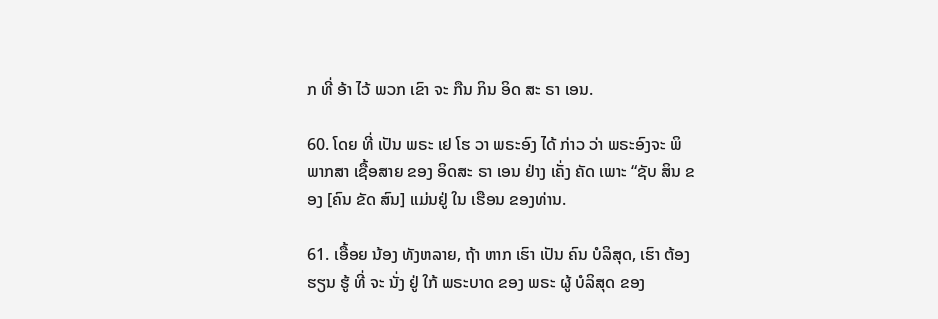ກ ທີ່ ອ້າ ໄວ້ ພວກ ເຂົາ ຈະ ກືນ ກິນ ອິດ ສະ ຣາ ເອນ.

60. ໂດຍ ທີ່ ເປັນ ພຣະ ເຢ ໂຮ ວາ ພຣະອົງ ໄດ້ ກ່າວ ວ່າ ພຣະອົງຈະ ພິພາກສາ ເຊື້ອສາຍ ຂອງ ອິດສະ ຣາ ເອນ ຢ່າງ ເຄັ່ງ ຄັດ ເພາະ “ຊັບ ສິນ ຂອງ [ຄົນ ຂັດ ສົນ] ແມ່ນຢູ່ ໃນ ເຮືອນ ຂອງທ່ານ.

61. ເອື້ອຍ ນ້ອງ ທັງຫລາຍ, ຖ້າ ຫາກ ເຮົາ ເປັນ ຄົນ ບໍລິສຸດ, ເຮົາ ຕ້ອງ ຮຽນ ຮູ້ ທີ່ ຈະ ນັ່ງ ຢູ່ ໃກ້ ພຣະບາດ ຂອງ ພຣະ ຜູ້ ບໍລິສຸດ ຂອງ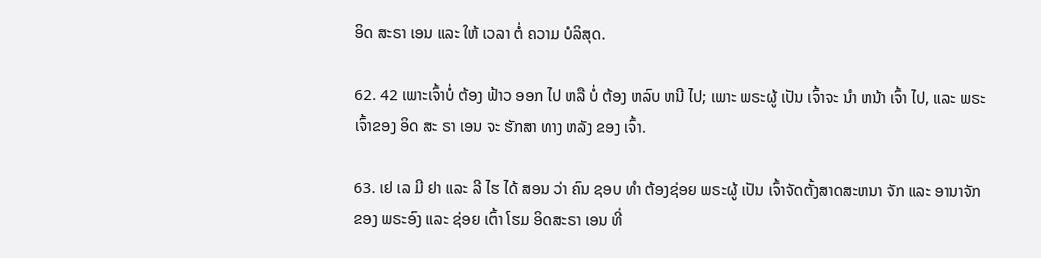ອິດ ສະຣາ ເອນ ແລະ ໃຫ້ ເວລາ ຕໍ່ ຄວາມ ບໍລິສຸດ.

62. 42 ເພາະເຈົ້າບໍ່ ຕ້ອງ ຟ້າວ ອອກ ໄປ ຫລື ບໍ່ ຕ້ອງ ຫລົບ ຫນີ ໄປ; ເພາະ ພຣະຜູ້ ເປັນ ເຈົ້າຈະ ນໍາ ຫນ້າ ເຈົ້າ ໄປ, ແລະ ພຣະ ເຈົ້າຂອງ ອິດ ສະ ຣາ ເອນ ຈະ ຮັກສາ ທາງ ຫລັງ ຂອງ ເຈົ້າ.

63. ເຢ ເລ ມີ ຢາ ແລະ ລີ ໄຮ ໄດ້ ສອນ ວ່າ ຄົນ ຊອບ ທໍາ ຕ້ອງຊ່ອຍ ພຣະຜູ້ ເປັນ ເຈົ້າຈັດຕັ້ງສາດສະຫນາ ຈັກ ແລະ ອານາຈັກ ຂອງ ພຣະອົງ ແລະ ຊ່ອຍ ເຕົ້າ ໂຮມ ອິດສະຣາ ເອນ ທີ່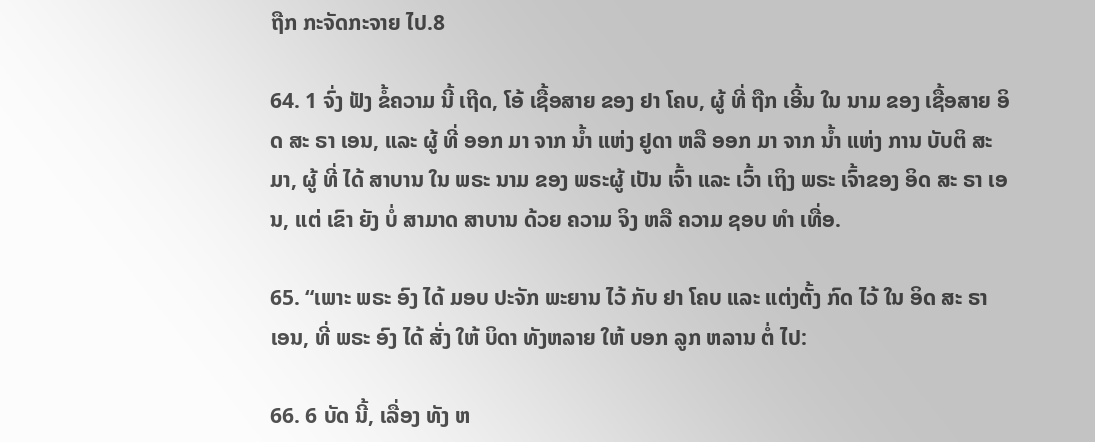ຖືກ ກະຈັດກະຈາຍ ໄປ.8

64. 1 ຈົ່ງ ຟັງ ຂໍ້ຄວາມ ນີ້ ເຖີດ, ໂອ້ ເຊື້ອສາຍ ຂອງ ຢາ ໂຄບ, ຜູ້ ທີ່ ຖືກ ເອີ້ນ ໃນ ນາມ ຂອງ ເຊື້ອສາຍ ອິດ ສະ ຣາ ເອນ, ແລະ ຜູ້ ທີ່ ອອກ ມາ ຈາກ ນ້ຳ ແຫ່ງ ຢູດາ ຫລື ອອກ ມາ ຈາກ ນ້ຳ ແຫ່ງ ການ ບັບຕິ ສະມາ, ຜູ້ ທີ່ ໄດ້ ສາບານ ໃນ ພຣະ ນາມ ຂອງ ພຣະຜູ້ ເປັນ ເຈົ້າ ແລະ ເວົ້າ ເຖິງ ພຣະ ເຈົ້າຂອງ ອິດ ສະ ຣາ ເອນ, ແຕ່ ເຂົາ ຍັງ ບໍ່ ສາມາດ ສາບານ ດ້ວຍ ຄວາມ ຈິງ ຫລື ຄວາມ ຊອບ ທໍາ ເທື່ອ.

65. “ເພາະ ພຣະ ອົງ ໄດ້ ມອບ ປະຈັກ ພະຍານ ໄວ້ ກັບ ຢາ ໂຄບ ແລະ ແຕ່ງຕັ້ງ ກົດ ໄວ້ ໃນ ອິດ ສະ ຣາ ເອນ, ທີ່ ພຣະ ອົງ ໄດ້ ສັ່ງ ໃຫ້ ບິດາ ທັງຫລາຍ ໃຫ້ ບອກ ລູກ ຫລານ ຕໍ່ ໄປ:

66. 6 ບັດ ນີ້, ເລື່ອງ ທັງ ຫ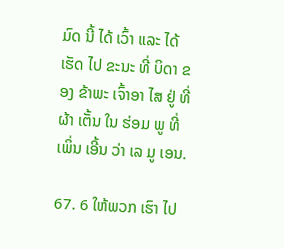ມົດ ນີ້ ໄດ້ ເວົ້າ ແລະ ໄດ້ ເຮັດ ໄປ ຂະນະ ທີ່ ບິດາ ຂອງ ຂ້າພະ ເຈົ້າອາ ໄສ ຢູ່ ທີ່ ຜ້າ ເຕັ້ນ ໃນ ຮ່ອມ ພູ ທີ່ ເພິ່ນ ເອີ້ນ ວ່າ ເລ ມູ ເອນ.

67. 6 ໃຫ້ພວກ ເຮົາ ໄປ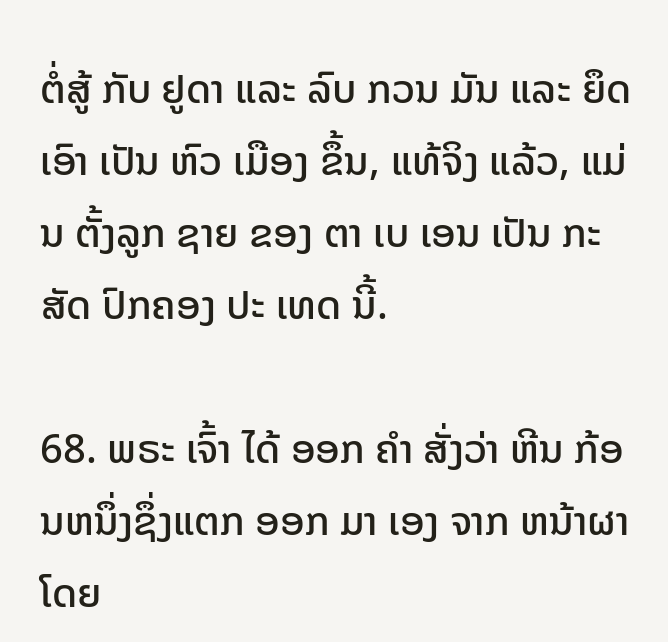ຕໍ່ສູ້ ກັບ ຢູດາ ແລະ ລົບ ກວນ ມັນ ແລະ ຍຶດ ເອົາ ເປັນ ຫົວ ເມືອງ ຂຶ້ນ, ແທ້ຈິງ ແລ້ວ, ແມ່ນ ຕັ້ງລູກ ຊາຍ ຂອງ ຕາ ເບ ເອນ ເປັນ ກະສັດ ປົກຄອງ ປະ ເທດ ນີ້.

68. ພຣະ ເຈົ້າ ໄດ້ ອອກ ຄໍາ ສັ່ງວ່າ ຫີນ ກ້ອນຫນຶ່ງຊຶ່ງແຕກ ອອກ ມາ ເອງ ຈາກ ຫນ້າຜາ ໂດຍ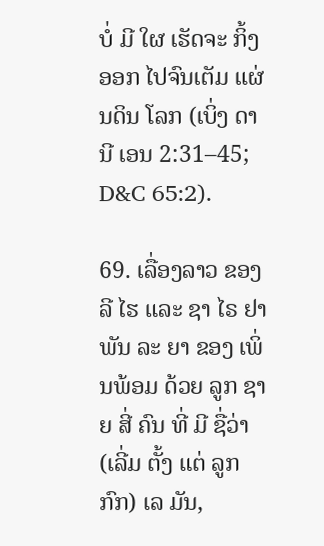ບໍ່ ມີ ໃຜ ເຮັດຈະ ກິ້ງອອກ ໄປຈົນເຕັມ ແຜ່ນດິນ ໂລກ (ເບິ່ງ ດາ ນີ ເອນ 2:31–45; D&C 65:2).

69. ເລື່ອງລາວ ຂອງ ລີ ໄຮ ແລະ ຊາ ໄຣ ຢາ ພັນ ລະ ຍາ ຂອງ ເພິ່ນພ້ອມ ດ້ວຍ ລູກ ຊາຍ ສີ່ ຄົນ ທີ່ ມີ ຊື່ວ່າ (ເລີ່ມ ຕັ້ງ ແຕ່ ລູກ ກົກ) ເລ ມັນ,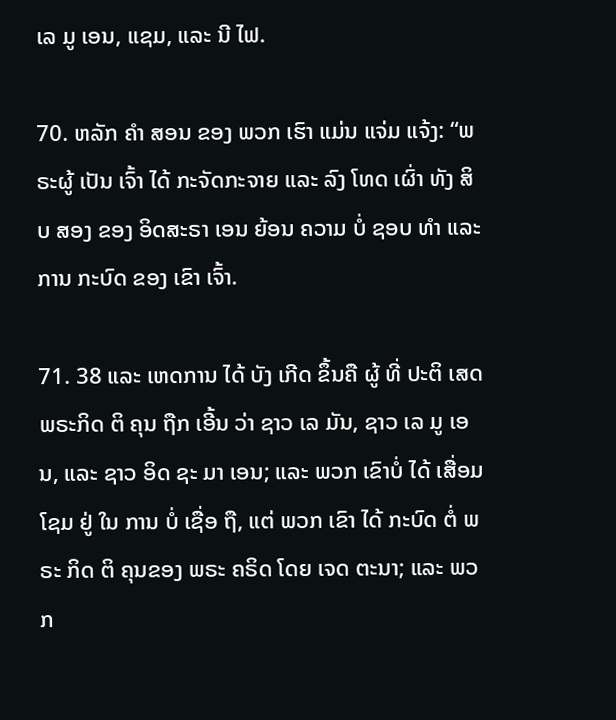ເລ ມູ ເອນ, ແຊມ, ແລະ ນີ ໄຟ.

70. ຫລັກ ຄໍາ ສອນ ຂອງ ພວກ ເຮົາ ແມ່ນ ແຈ່ມ ແຈ້ງ: “ພຣະຜູ້ ເປັນ ເຈົ້າ ໄດ້ ກະຈັດກະຈາຍ ແລະ ລົງ ໂທດ ເຜົ່າ ທັງ ສິບ ສອງ ຂອງ ອິດສະຣາ ເອນ ຍ້ອນ ຄວາມ ບໍ່ ຊອບ ທໍາ ແລະ ການ ກະບົດ ຂອງ ເຂົາ ເຈົ້າ.

71. 38 ແລະ ເຫດການ ໄດ້ ບັງ ເກີດ ຂຶ້ນຄື ຜູ້ ທີ່ ປະຕິ ເສດ ພຣະກິດ ຕິ ຄຸນ ຖືກ ເອີ້ນ ວ່າ ຊາວ ເລ ມັນ, ຊາວ ເລ ມູ ເອນ, ແລະ ຊາວ ອິດ ຊະ ມາ ເອນ; ແລະ ພວກ ເຂົາບໍ່ ໄດ້ ເສື່ອມ ໂຊມ ຢູ່ ໃນ ການ ບໍ່ ເຊື່ອ ຖື, ແຕ່ ພວກ ເຂົາ ໄດ້ ກະບົດ ຕໍ່ ພຣະ ກິດ ຕິ ຄຸນຂອງ ພຣະ ຄຣິດ ໂດຍ ເຈດ ຕະນາ; ແລະ ພວກ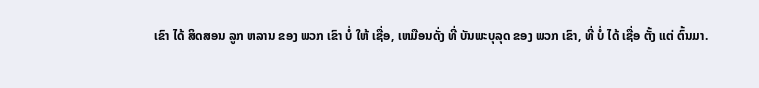ເຂົາ ໄດ້ ສິດສອນ ລູກ ຫລານ ຂອງ ພວກ ເຂົາ ບໍ່ ໃຫ້ ເຊື່ອ, ເຫມືອນດັ່ງ ທີ່ ບັນພະບຸລຸດ ຂອງ ພວກ ເຂົາ, ທີ່ ບໍ່ ໄດ້ ເຊື່ອ ຕັ້ງ ແຕ່ ຕົ້ນມາ.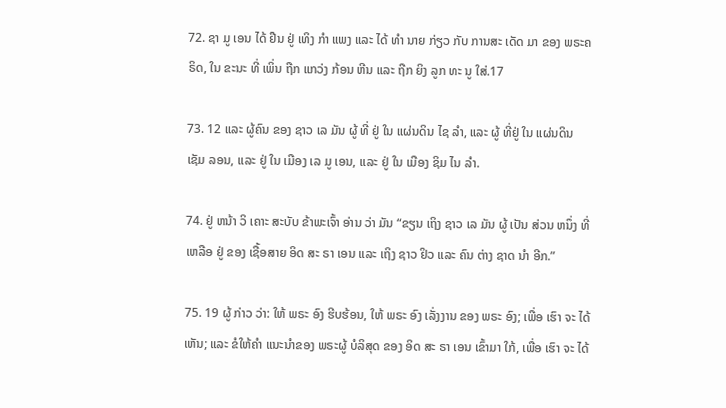72. ຊາ ມູ ເອນ ໄດ້ ຢືນ ຢູ່ ເທິງ ກໍາ ແພງ ແລະ ໄດ້ ທໍາ ນາຍ ກ່ຽວ ກັບ ການສະ ເດັດ ມາ ຂອງ ພຣະຄຣິດ, ໃນ ຂະນະ ທີ່ ເພິ່ນ ຖືກ ແກວ່ງ ກ້ອນ ຫີນ ແລະ ຖືກ ຍິງ ລູກ ທະ ນູ ໃສ່.17

73. 12 ແລະ ຜູ້ຄົນ ຂອງ ຊາວ ເລ ມັນ ຜູ້ ທີ່ ຢູ່ ໃນ ແຜ່ນດິນ ໄຊ ລໍາ, ແລະ ຜູ້ ທີ່ຢູ່ ໃນ ແຜ່ນດິນ ເຊັມ ລອນ, ແລະ ຢູ່ ໃນ ເມືອງ ເລ ມູ ເອນ, ແລະ ຢູ່ ໃນ ເມືອງ ຊິມ ໄນ ລໍາ.

74. ຢູ່ ຫນ້າ ວິ ເຄາະ ສະບັບ ຂ້າພະເຈົ້າ ອ່ານ ວ່າ ມັນ “ຂຽນ ເຖິງ ຊາວ ເລ ມັນ ຜູ້ ເປັນ ສ່ວນ ຫນຶ່ງ ທີ່ ເຫລືອ ຢູ່ ຂອງ ເຊື້ອສາຍ ອິດ ສະ ຣາ ເອນ ແລະ ເຖິງ ຊາວ ຢິວ ແລະ ຄົນ ຕ່າງ ຊາດ ນໍາ ອີກ.”

75. 19 ຜູ້ ກ່າວ ວ່າ: ໃຫ້ ພຣະ ອົງ ຮີບຮ້ອນ, ໃຫ້ ພຣະ ອົງ ເລັ່ງງານ ຂອງ ພຣະ ອົງ; ເພື່ອ ເຮົາ ຈະ ໄດ້ ເຫັນ; ແລະ ຂໍໃຫ້ຄໍາ ແນະນໍາຂອງ ພຣະຜູ້ ບໍລິສຸດ ຂອງ ອິດ ສະ ຣາ ເອນ ເຂົ້າມາ ໃກ້, ເພື່ອ ເຮົາ ຈະ ໄດ້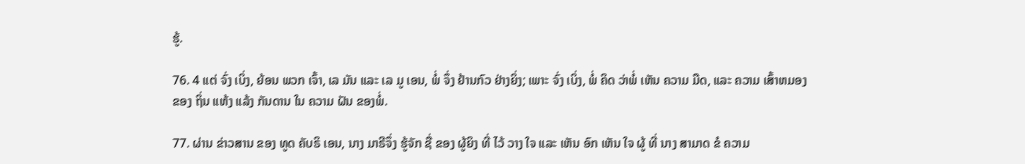ຮູ້.

76. 4 ແຕ່ ຈົ່ງ ເບິ່ງ, ຍ້ອນ ພວກ ເຈົ້າ, ເລ ມັນ ແລະ ເລ ມູ ເອນ, ພໍ່ ຈຶ່ງ ຢ້ານກົວ ຢ່າງຍິ່ງ; ເພາະ ຈົ່ງ ເບິ່ງ, ພໍ່ ຄິດ ວ່າພໍ່ ເຫັນ ຄວາມ ມືດ, ແລະ ຄວາມ ເສົ້າຫມອງ ຂອງ ຖິ່ນ ແຫ້ງ ແລ້ງ ກັນດານ ໃນ ຄວາມ ຝັນ ຂອງພໍ່.

77. ຜ່ານ ຂ່າວສານ ຂອງ ທູດ ຄັບຣິ ເອນ, ນາງ ມາຣີຈຶ່ງ ຮູ້ຈັກ ຊື່ ຂອງ ຜູ້ຍິງ ທີ່ ໄວ້ ວາງ ໃຈ ແລະ ເຫັນ ອົກ ເຫັນ ໃຈ ຜູ້ ທີ່ ນາງ ສາມາດ ຂໍ ຄວາມ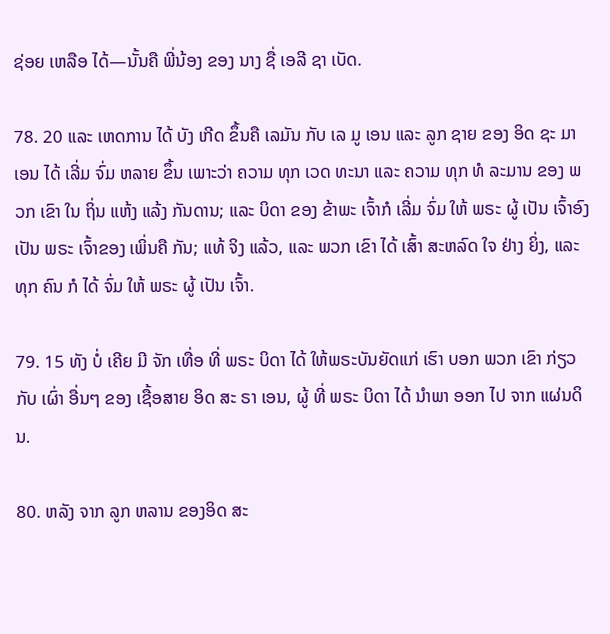ຊ່ອຍ ເຫລືອ ໄດ້—ນັ້ນຄື ພີ່ນ້ອງ ຂອງ ນາງ ຊື່ ເອລີ ຊາ ເບັດ.

78. 20 ແລະ ເຫດການ ໄດ້ ບັງ ເກີດ ຂຶ້ນຄື ເລມັນ ກັບ ເລ ມູ ເອນ ແລະ ລູກ ຊາຍ ຂອງ ອິດ ຊະ ມາ ເອນ ໄດ້ ເລີ່ມ ຈົ່ມ ຫລາຍ ຂຶ້ນ ເພາະວ່າ ຄວາມ ທຸກ ເວດ ທະນາ ແລະ ຄວາມ ທຸກ ທໍ ລະມານ ຂອງ ພວກ ເຂົາ ໃນ ຖິ່ນ ແຫ້ງ ແລ້ງ ກັນດານ; ແລະ ບິດາ ຂອງ ຂ້າພະ ເຈົ້າກໍ ເລີ່ມ ຈົ່ມ ໃຫ້ ພຣະ ຜູ້ ເປັນ ເຈົ້າອົງ ເປັນ ພຣະ ເຈົ້າຂອງ ເພິ່ນຄື ກັນ; ແທ້ ຈິງ ແລ້ວ, ແລະ ພວກ ເຂົາ ໄດ້ ເສົ້າ ສະຫລົດ ໃຈ ຢ່າງ ຍິ່ງ, ແລະ ທຸກ ຄົນ ກໍ ໄດ້ ຈົ່ມ ໃຫ້ ພຣະ ຜູ້ ເປັນ ເຈົ້າ.

79. 15 ທັງ ບໍ່ ເຄີຍ ມີ ຈັກ ເທື່ອ ທີ່ ພຣະ ບິດາ ໄດ້ ໃຫ້ພຣະບັນຍັດແກ່ ເຮົາ ບອກ ພວກ ເຂົາ ກ່ຽວ ກັບ ເຜົ່າ ອື່ນໆ ຂອງ ເຊື້ອສາຍ ອິດ ສະ ຣາ ເອນ, ຜູ້ ທີ່ ພຣະ ບິດາ ໄດ້ ນໍາພາ ອອກ ໄປ ຈາກ ແຜ່ນດິນ.

80. ຫລັງ ຈາກ ລູກ ຫລານ ຂອງອິດ ສະ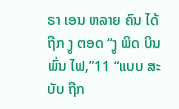ຣາ ເອນ ຫລາຍ ຄົນ ໄດ້ ຖືກ ງູ ຕອດ “ງູ ພິດ ບິນ ພົ່ນ ໄຟ,”11 “ແບບ ສະ ບັບ ຖືກ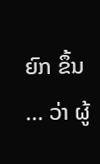ຍົກ ຂຶ້ນ ... ວ່າ ຜູ້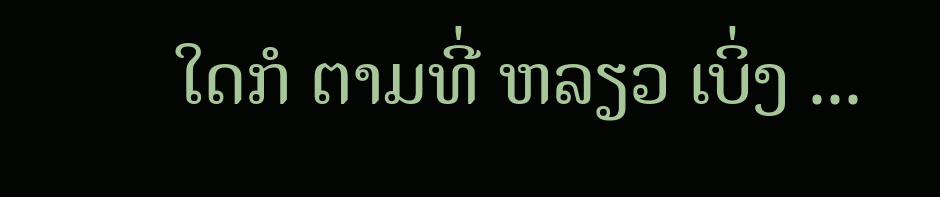ໃດກໍ ຕາມທີ່ ຫລຽວ ເບິ່ງ ...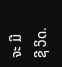ຈະ ມີ ຊີ ວິດ.